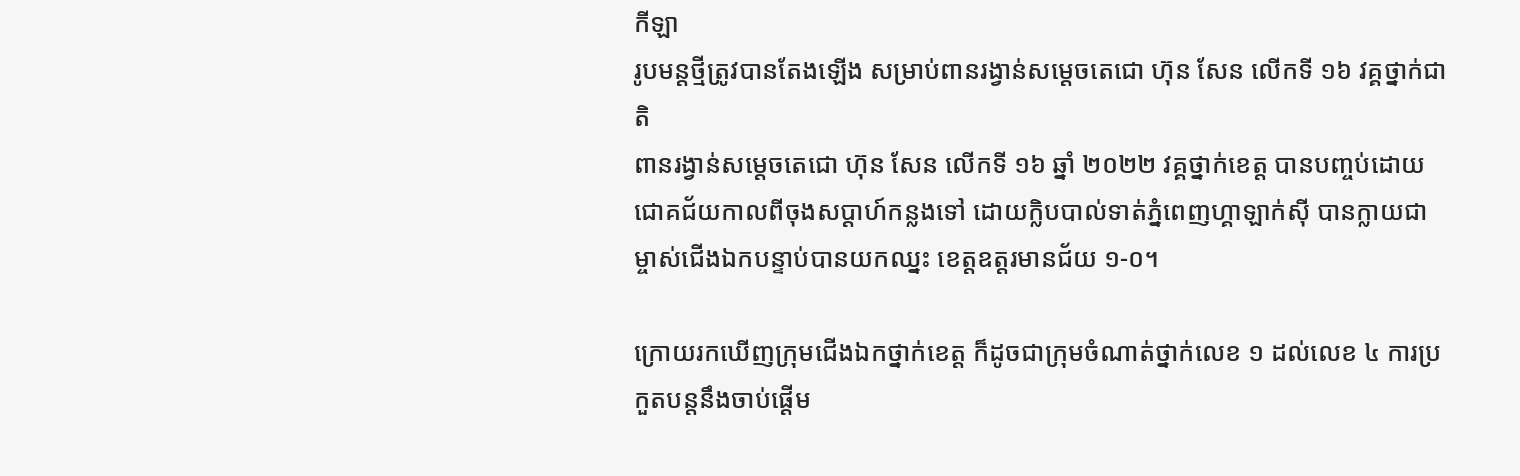កីឡា
រូបមន្តថ្មីត្រូវបានតែងឡើង សម្រាប់ពានរង្វាន់សម្តេចតេជោ ហ៊ុន សែន លើកទី ១៦ វគ្គថ្នាក់ជាតិ
ពានរង្វាន់សម្តេចតេជោ ហ៊ុន សែន លើកទី ១៦ ឆ្នាំ ២០២២ វគ្គថ្នាក់ខេត្ត បានបញ្ចប់ដោយជោគជ័យកាលពីចុងសប្ដាហ៍កន្លងទៅ ដោយក្លិបបាល់ទាត់ភ្នំពេញហ្គាឡាក់ស៊ី បានក្លាយជាម្ចាស់ជើងឯកបន្ទាប់បានយកឈ្នះ ខេត្តឧត្តរមានជ័យ ១-០។

ក្រោយរកឃើញក្រុមជើងឯកថ្នាក់ខេត្ត ក៏ដូចជាក្រុមចំណាត់ថ្នាក់លេខ ១ ដល់លេខ ៤ ការប្រកួតបន្តនឹងចាប់ផ្ដើម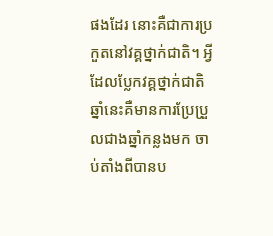ផងដែរ នោះគឺជាការប្រកួតនៅវគ្គថ្នាក់ជាតិ។ អ្វីដែលប្លែកវគ្គថ្នាក់ជាតិឆ្នាំនេះគឺមានការប្រែប្រួលជាងឆ្នាំកន្លងមក ចាប់តាំងពីបានប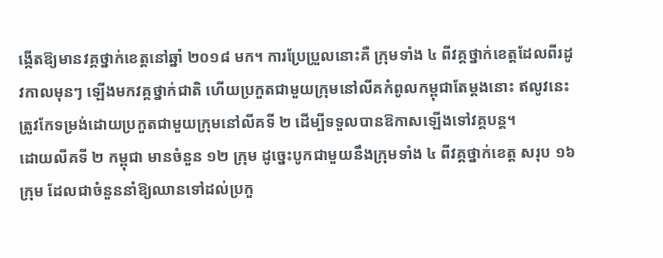ង្កើតឱ្យមានវគ្គថ្នាក់ខេត្តនៅឆ្នាំ ២០១៨ មក។ ការប្រែប្រួលនោះគឺ ក្រុមទាំង ៤ ពីវគ្គថ្នាក់ខេត្តដែលពីរដូវកាលមុនៗ ឡើងមកវគ្គថ្នាក់ជាតិ ហើយប្រកួតជាមួយក្រុមនៅលីគកំពូលកម្ពុជាតែម្ដងនោះ ឥលូវនេះត្រូវកែទម្រង់ដោយប្រកួតជាមួយក្រុមនៅលីគទី ២ ដើម្បីទទួលបានឱកាសឡើងទៅវគ្គបន្ត។
ដោយលីគទី ២ កម្ពុជា មានចំនួន ១២ ក្រុម ដូច្នេះបូកជាមួយនឹងក្រុមទាំង ៤ ពីវគ្គថ្នាក់ខេត្ត សរុប ១៦ ក្រុម ដែលជាចំនួននាំឱ្យឈានទៅដល់ប្រកួ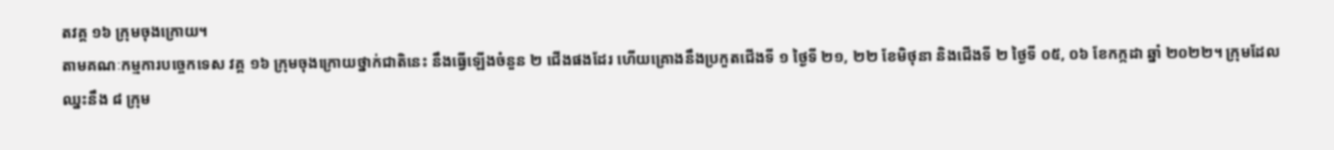តវគ្គ ១៦ ក្រុមចុងក្រោយ។
តាមគណៈកម្មការបច្ចេកទេស វគ្គ ១៦ ក្រុមចុងក្រោយថ្នាក់ជាតិនេះ នឹងធ្វើឡើងចំនួន ២ ជើងផងដែរ ហើយគ្រោងនឹងប្រកួតជើងទី ១ ថ្ងៃទី ២១, ២២ ខែមិថុនា និងជើងទី ២ ថ្ងៃទី ០៥, ០៦ ខែកក្កដា ឆ្នាំ ២០២២។ ក្រុមដែលឈ្នះនឹង ៨ ក្រុម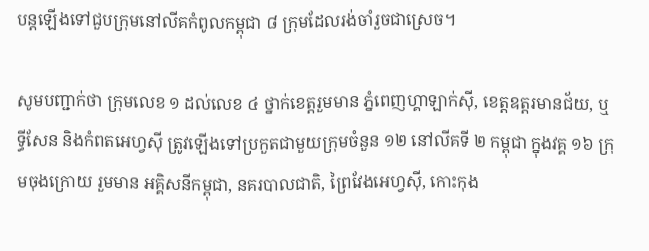បន្តឡើងទៅជួបក្រុមនៅលីគកំពូលកម្ពុជា ៨ ក្រុមដែលរង់ចាំរួចជាស្រេច។

សូមបញ្ជាក់ថា ក្រុមលេខ ១ ដល់លេខ ៤ ថ្នាក់ខេត្តរួមមាន ភ្នំពេញហ្គាឡាក់ស៊ី, ខេត្តឧត្តរមានជ័យ, ឬទ្ធីសែន និងកំពតអេហ្វស៊ី ត្រូវឡើងទៅប្រកួតជាមួយក្រុមចំនួន ១២ នៅលីគទី ២ កម្ពុជា ក្នុងវគ្គ ១៦ ក្រុមចុងក្រោយ រួមមាន អគ្គិសនីកម្ពុជា, នគរបាលជាតិ, ព្រៃវែងអេហ្វស៊ី, កោះកុង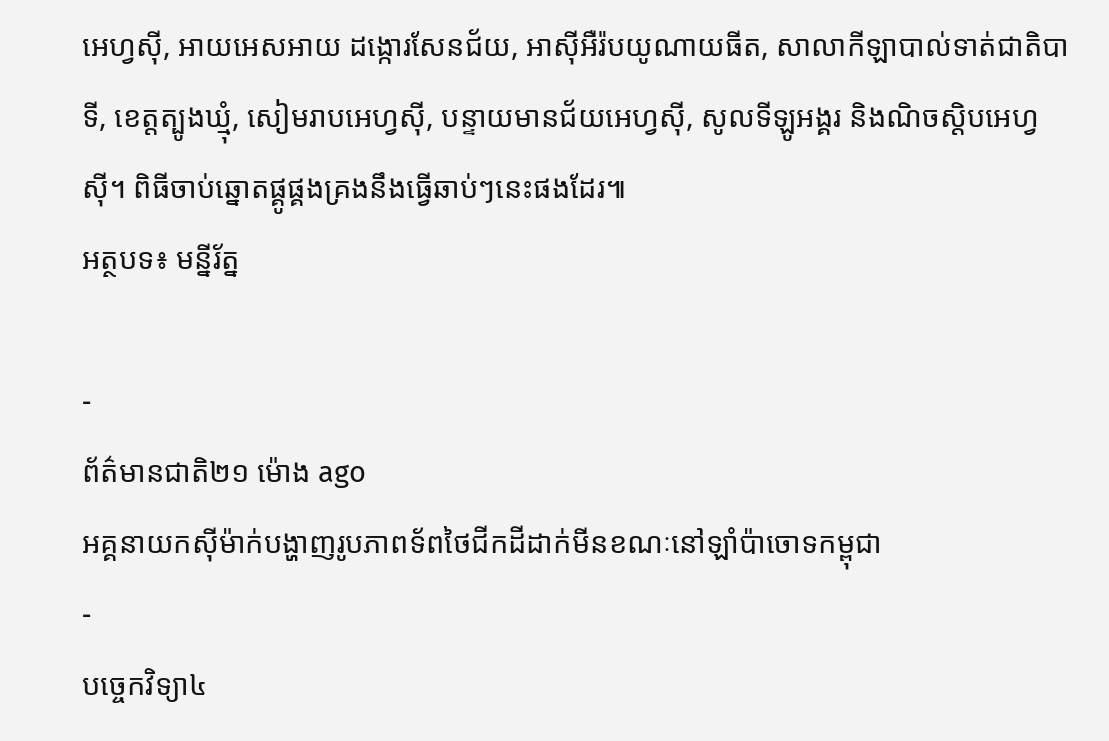អេហ្វស៊ី, អាយអេសអាយ ដង្កោរសែនជ័យ, អាស៊ីអឺរ៉បយូណាយធីត, សាលាកីឡាបាល់ទាត់ជាតិបាទី, ខេត្តត្បូងឃ្មុំ, សៀមរាបអេហ្វស៊ី, បន្ទាយមានជ័យអេហ្វស៊ី, សូលទីឡូអង្គរ និងណិចស្តិបអេហ្វស៊ី។ ពិធីចាប់ឆ្នោតផ្គូផ្គងគ្រងនឹងធ្វើឆាប់ៗនេះផងដែរ៕
អត្ថបទ៖ មន្នីរ័ត្ន

-
ព័ត៌មានជាតិ២១ ម៉ោង ago
អគ្គនាយកស៊ីម៉ាក់បង្ហាញរូបភាពទ័ពថៃជីកដីដាក់មីនខណៈនៅឡាំប៉ាចោទកម្ពុជា
-
បច្ចេកវិទ្យា៤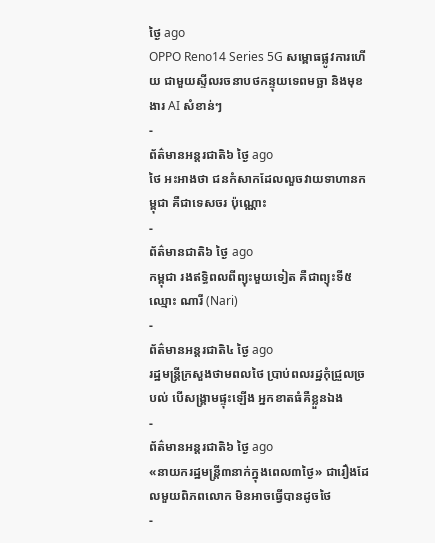ថ្ងៃ ago
OPPO Reno14 Series 5G សម្ពោធផ្លូវការហើយ ជាមួយស្ទីលរចនាបថកន្ទុយទេពមច្ឆា និងមុខងារ AI សំខាន់ៗ
-
ព័ត៌មានអន្ដរជាតិ៦ ថ្ងៃ ago
ថៃ អះអាងថា ជនកំសាកដែលលួចវាយទាហានកម្ពុជា គឺជាទេសចរ ប៉ុណ្ណោះ
-
ព័ត៌មានជាតិ៦ ថ្ងៃ ago
កម្ពុជា រងឥទ្ធិពលពីព្យុះមួយទៀត គឺជាព្យុះទី៥ ឈ្មោះ ណារី (Nari)
-
ព័ត៌មានអន្ដរជាតិ៤ ថ្ងៃ ago
រដ្ឋមន្ត្រីក្រសួងថាមពលថៃ ប្រាប់ពលរដ្ឋកុំជ្រួលច្របល់ បើសង្គ្រាមផ្ទុះឡើង អ្នកខាតធំគឺខ្លួនឯង
-
ព័ត៌មានអន្ដរជាតិ៦ ថ្ងៃ ago
«នាយករដ្ឋមន្ត្រី៣នាក់ក្នុងពេល៣ថ្ងៃ» ជារឿងដែលមួយពិភពលោក មិនអាចធ្វើបានដូចថៃ
-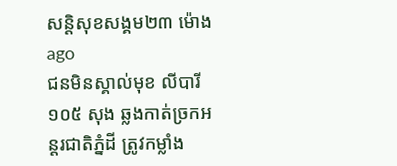សន្តិសុខសង្គម២៣ ម៉ោង ago
ជនមិនស្គាល់មុខ លីបារី ១០៥ សុង ឆ្លងកាត់ច្រកអន្តរជាតិភ្នំដី ត្រូវកម្លាំង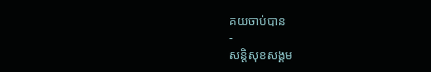គយចាប់បាន
-
សន្តិសុខសង្គម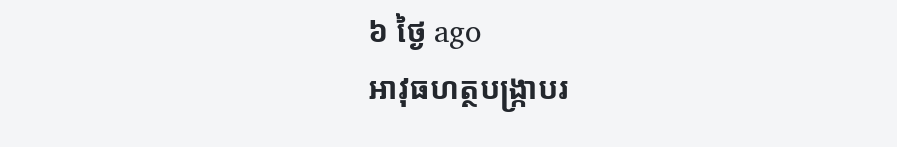៦ ថ្ងៃ ago
អាវុធហត្ថបង្ក្រាបរ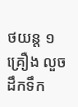ថយន្ត ១ គ្រឿង លួចដឹកទឹក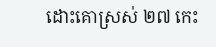ដោះគោស្រស់ ២៧ កេះ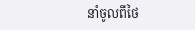នាំចូលពីថៃ